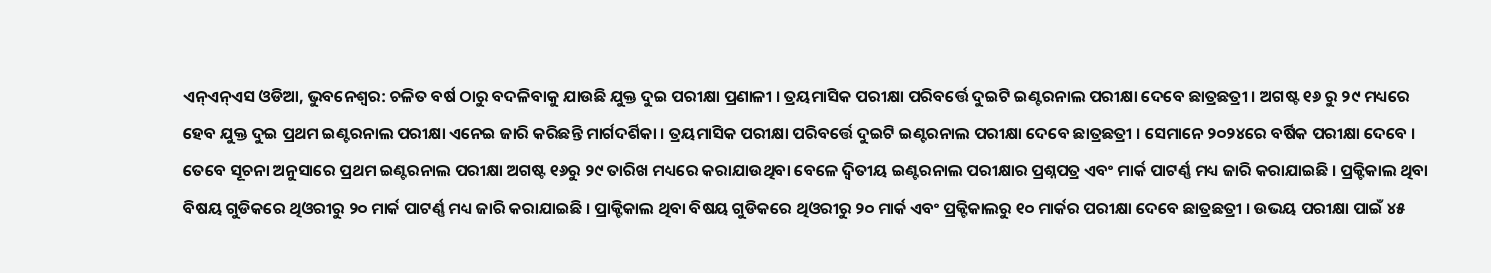ଏନ୍ଏନ୍ଏସ ଓଡିଆ, ଭୁବନେଶ୍ୱର: ଚଳିତ ବର୍ଷ ଠାରୁ ବଦଳିବାକୁ ଯାଉଛି ଯୁକ୍ତ ଦୁଇ ପରୀକ୍ଷା ପ୍ରଣାଳୀ । ତ୍ରୟମାସିକ ପରୀକ୍ଷା ପରିବର୍ତ୍ତେ ଦୁଇଟି ଇଣ୍ଟରନାଲ ପରୀକ୍ଷା ଦେବେ ଛାତ୍ରଛତ୍ରୀ । ଅଗଷ୍ଟ ୧୬ ରୁ ୨୯ ମଧ୍ୟରେ ହେବ ଯୁକ୍ତ ଦୁଇ ପ୍ରଥମ ଇଣ୍ଟରନାଲ ପରୀକ୍ଷା ଏନେଇ ଜାରି କରିଛନ୍ତି ମାର୍ଗଦର୍ଶିକା । ତ୍ରୟମାସିକ ପରୀକ୍ଷା ପରିବର୍ତ୍ତେ ଦୁଇଟି ଇଣ୍ଟରନାଲ ପରୀକ୍ଷା ଦେବେ ଛାତ୍ରଛତ୍ରୀ । ସେମାନେ ୨୦୨୪ରେ ବର୍ଷିକ ପରୀକ୍ଷା ଦେବେ । ତେବେ ସୂଚନା ଅନୁସାରେ ପ୍ରଥମ ଇଣ୍ଟରନାଲ ପରୀକ୍ଷା ଅଗଷ୍ଟ ୧୬ରୁ ୨୯ ତାରିଖ ମଧ୍ୟରେ କରାଯାଉଥିବା ବେଳେ ଦ୍ୱିତୀୟ ଇଣ୍ଟରନାଲ ପରୀକ୍ଷାର ପ୍ରଶ୍ନପତ୍ର ଏବଂ ମାର୍କ ପାଟର୍ଣ୍ଣ ମଧ୍ୟ ଜାରି କରାଯାଇଛି । ପ୍ରକ୍ଟିକାଲ ଥିବା ବିଷୟ ଗୁଡିକରେ ଥିଓରୀରୁ ୨୦ ମାର୍କ ପାଟର୍ଣ୍ଣ ମଧ୍ୟ ଜାରି କରାଯାଇଛି । ପ୍ରାକ୍ଟିକାଲ ଥିବା ବିଷୟ ଗୁଡିକରେ ଥିଓରୀରୁ ୨୦ ମାର୍କ ଏବଂ ପ୍ରକ୍ଟିକାଲରୁ ୧୦ ମାର୍କର ପରୀକ୍ଷା ଦେବେ ଛାତ୍ରଛତ୍ରୀ । ଉଭୟ ପରୀକ୍ଷା ପାଇଁ ୪୫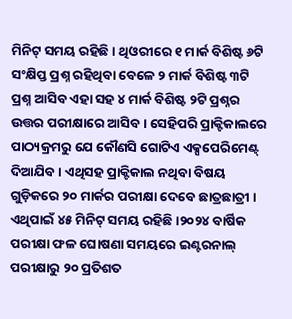ମିନିଟ୍ ସମୟ ରହିଛି । ଥିଓରୀରେ ୧ ମାର୍କ ବିଶିଷ୍ଟ ୬ଟି ସଂକ୍ଷିପ୍ତ ପ୍ରଶ୍ନ ରହିଥିବା ବେଳେ ୨ ମାର୍କ ବିଶିଷ୍ଟ ୩ଟି ପ୍ରଶ୍ନ ଆସିବ ଏହା ସହ ୪ ମାର୍କ ବିଶିଷ୍ଟ ୨ଟି ପ୍ରଶ୍ନର ଉତ୍ତର ପରୀକ୍ଷାରେ ଆସିବ । ସେହିପରି ପ୍ରାକ୍ଟିକାଲରେ ପାଠ୍ୟକ୍ରମରୁ ଯେ କୌଣସି ଗୋଟିଏ ଏକ୍ସପେରିମେଣ୍ଟ୍ ଦିଆଯିବ । ଏଥିସହ ପ୍ରାକ୍ଟିକାଲ ନଥିବା ବିଷୟ ଗୁଡ଼ିକରେ ୨୦ ମାର୍କର ପରୀକ୍ଷା ଦେବେ ଛାତ୍ରଛାତ୍ରୀ । ଏଥିପାଇଁ ୪୫ ମିନିଟ୍ ସମୟ ରହିଛି ।୨୦୨୪ ବାର୍ଷିକ ପରୀକ୍ଷା ଫଳ ଘୋଷଣା ସମୟରେ ଇଣ୍ଟରନାଲ୍ ପରୀକ୍ଷାରୁ ୨୦ ପ୍ରତିଶତ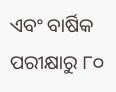ଏବଂ ବାର୍ଷିକ ପରୀକ୍ଷାରୁ ୮୦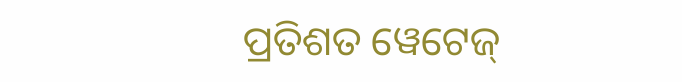ପ୍ରତିଶତ ୱେଟେଜ୍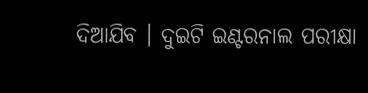ଦିଆଯିବ । ଦୁଇଟି ଇଣ୍ଟରନାଲ ପରୀକ୍ଷା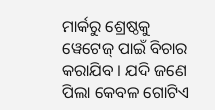ମାର୍କରୁ ଶ୍ରେଷ୍ଠକୁ ୱେଟେଜ୍ ପାଇଁ ବିଚାର କରାଯିବ । ଯଦି ଜଣେ ପିଲା କେବଳ ଗୋଟିଏ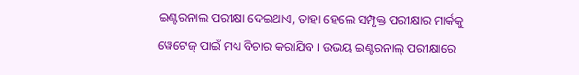ଇଣ୍ଟରନାଲ ପରୀକ୍ଷା ଦେଇଥାଏ, ତାହା ହେଲେ ସମ୍ପୃକ୍ତ ପରୀକ୍ଷାର ମାର୍କକୁ ୱେଟେଜ୍ ପାଇଁ ମଧ୍ୟ ବିଚାର କରାଯିବ । ଉଭୟ ଇଣ୍ଟରନାଲ୍ ପରୀକ୍ଷାରେ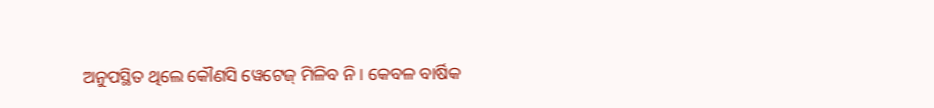ଅନୁପସ୍ଥିତ ଥିଲେ କୌଣସି ୱେଟେଜ୍ ମିଳିବ ନି। କେବଳ ବାର୍ଷିକ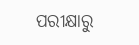ପରୀକ୍ଷାରୁ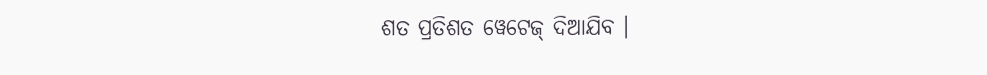ଶତ ପ୍ରତିଶତ ୱେଟେଜ୍ ଦିଆଯିବ ।